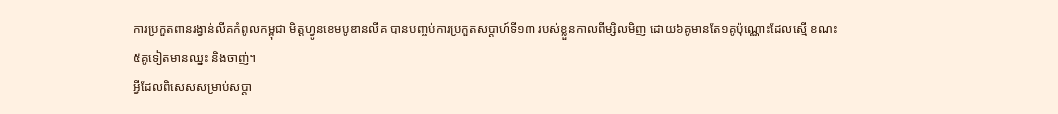ការប្រកួតពានរង្វាន់លីគកំពូលកម្ពុជា មិត្តហ្វូនខេមបូឌានលីគ បានបញ្ចប់ការប្រកួតសប្ដាហ៍ទី១៣ របស់ខ្លួនកាលពីម្សិលមិញ ដោយ៦គូមានតែ១គូប៉ុណ្ណោះដែលស្មើ ខណះ៥គូទៀតមានឈ្នះ និងចាញ់។
អ្វីដែលពិសេសសម្រាប់សប្ដា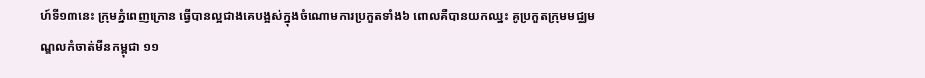ហ៍ទី១៣នេះ ក្រុមភ្នំពេញក្រោន ធ្វើបានល្អជាងគេបង្អស់ក្នុងចំណោមការប្រកួតទាំង៦ ពោលគឺបានយកឈ្នះ គូប្រកួតក្រុមមជ្ឈមណ្ឌលកំចាត់មីនកម្ពុជា ១១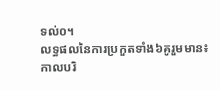ទល់០។
លទ្ធផលនៃការប្រកួតទាំង៦គូរួមមាន៖
កាលបរិ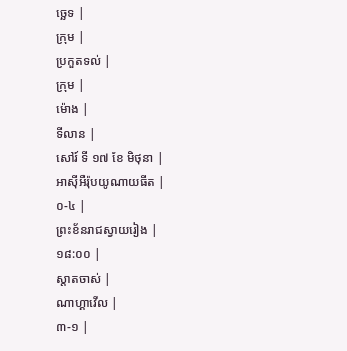ច្ឆេទ |
ក្រុម |
ប្រកួតទល់ |
ក្រុម |
ម៉ោង |
ទីលាន |
សៅរ៍ ទី ១៧ ខែ មិថុនា |
អាស៊ីអឺរ៉ុបយូណាយធីត |
០-៤ |
ព្រះខ័នរាជស្វាយរៀង |
១៨:០០ |
ស្តាតចាស់ |
ណាហ្គាវើល |
៣-១ |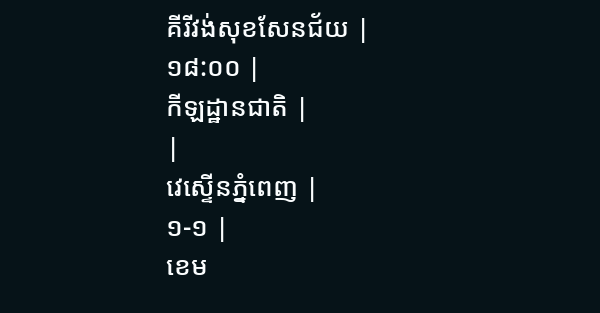គីរីវង់សុខសែនជ័យ |
១៨:០០ |
កីឡដ្ឋានជាតិ |
|
វេស្ទើនភ្នំពេញ |
១-១ |
ខេម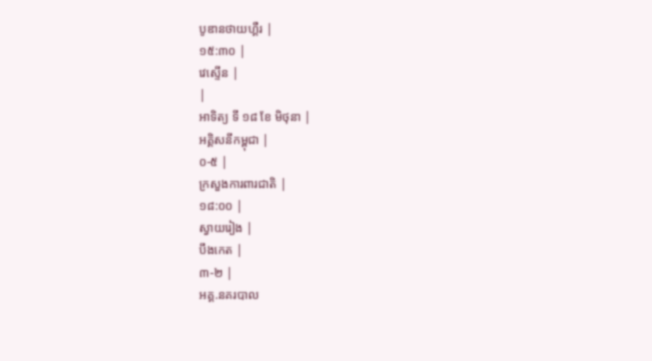បូឌានថាយហ្គឺរ |
១៥:៣០ |
វេស្ទើន |
|
អាទិត្យ ទី ១៨ ខែ មិថុនា |
អគ្គិសនីកម្ពុជា |
០-៥ |
ក្រសួងការពារជាតិ |
១៨:០០ |
ស្វាយរៀង |
បឹងកេត |
៣-២ |
អគ្គ.នគរបាល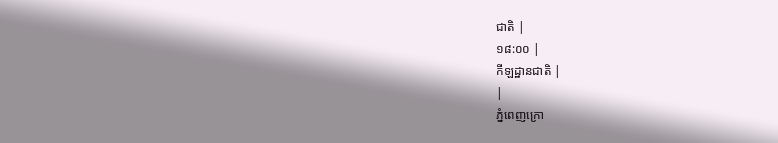ជាតិ |
១៨:០០ |
កីឡដ្ឋានជាតិ |
|
ភ្នំពេញក្រោ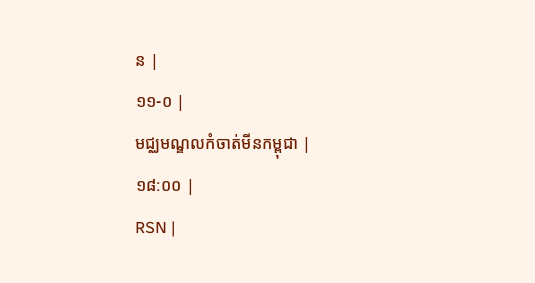ន |
១១-០ |
មជ្ឈមណ្ឌលកំចាត់មីនកម្ពុជា |
១៨:០០ |
RSN |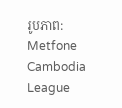រូបភាព: Metfone Cambodia League